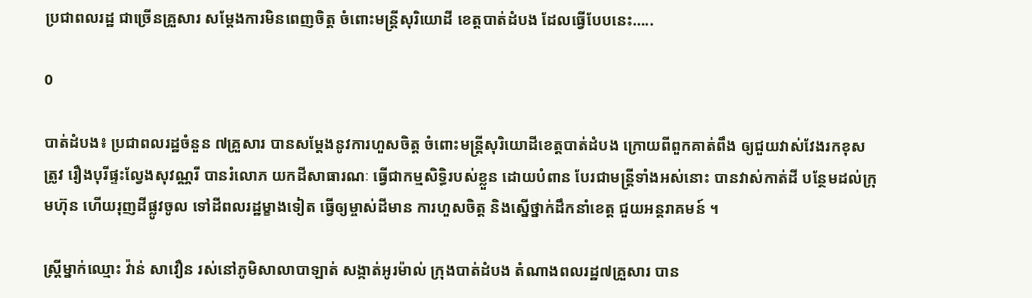ប្រជាពលរដ្ឋ ជាច្រើនគ្រួសារ សម្ដែងការមិនពេញចិត្ត ចំពោះមន្ត្រីសុរិយោដី ខេត្តបាត់ដំបង ដែលធ្វើបែបនេះ…..

0

បាត់ដំបង៖ ប្រជាពលរដ្ឋចំនួន ៧គ្រួសារ បានសម្ដែងនូវការហួសចិត្ត ចំពោះមន្ត្រីសុរិយោដីខេត្តបាត់ដំបង ក្រោយពីពួកគាត់ពឹង ឲ្យជួយវាស់វែងរកខុសត្រូវ រឿងបុរីផ្ទះល្វែងសុវណ្ណរី បានរំលោភ យកដីសាធារណៈ ធ្វើជាកម្មសិទ្ធិរបស់ខ្លួន ដោយបំពាន បែរជាមន្ត្រីទាំងអស់នោះ បានវាស់កាត់ដី បន្ថែមដល់ក្រុមហ៊ុន ហើយរុញដីផ្លូវចូល ទៅដីពលរដ្ឋម្ខាងទៀត ធ្វើឲ្យម្ចាស់ដីមាន ការហួសចិត្ត និងស្នើថ្នាក់ដឹកនាំខេត្ត ជួយអន្តរាគមន៍ ។

ស្ត្រីម្នាក់ឈ្មោះ វ៉ាន់ សាវឿន រស់នៅភូមិសាលាបាឡាត់ សង្កាត់អូរម៉ាល់ ក្រុងបាត់ដំបង តំណាងពលរដ្ឋ៧គ្រួសារ បាន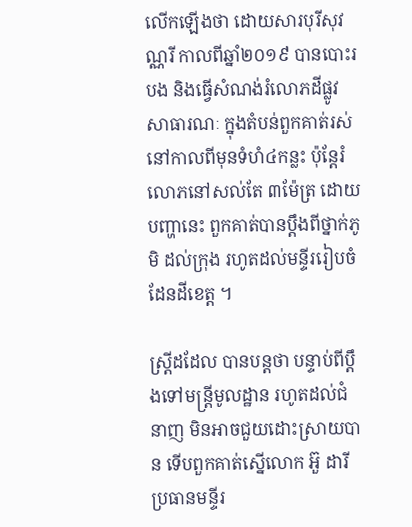លើកឡើងថា ដោយសារបុរីសុវណ្ណរី កាលពីឆ្នាំ២០១៩ បានបោះរបង និងធ្វើសំណង់រំលោភដីផ្លូវសាធារណៈ ក្នុងតំបន់ពួកគាត់រស់នៅកាលពីមុនទំហំ៤កន្លះ ប៉ុន្តែរំលោភនៅសល់តែ ៣ម៉ែត្រ ដោយបញ្ហានេះ ពួកគាត់បានប្ដឹងពីថ្នាក់ភូមិ ដល់ក្រុង រហូតដល់មន្ទីររៀបចំដែនដីខេត្ត ។

ស្ត្រីដដែល បានបន្តថា បន្ទាប់ពីប្ដឹងទៅមន្ត្រីមូលដ្ឋាន រហូតដល់ជំនាញ មិនអាចជួយដោះស្រាយបាន ទើបពួកគាត់ស្នើលោក អ៊ួ ដារី ប្រធានមន្ទីរ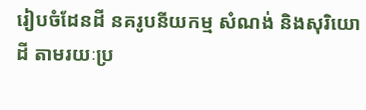រៀបចំដែនដី នគរូបនីយកម្ម សំណង់ និងសុរិយោដី តាមរយៈប្រ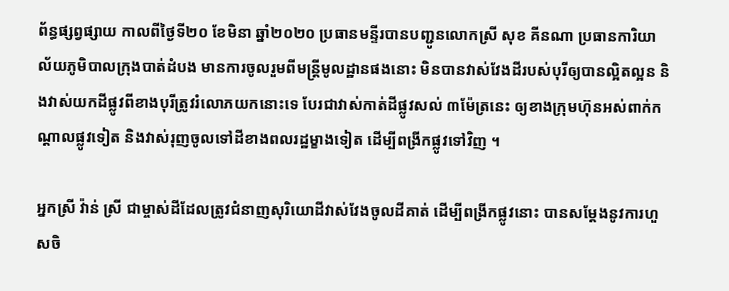ព័ន្ធផ្សព្វផ្សាយ កាលពីថ្ងៃទី២០ ខែមិនា ឆ្នាំ២០២០ ប្រធានមន្ទីរបានបញ្ជូនលោកស្រី សុខ គីនណា ប្រធានការិយាល័យភូមិបាលក្រុងបាត់ដំបង មានការចូលរួមពីមន្ត្រីមូលដ្ឋានផងនោះ មិនបានវាស់វែងដីរបស់បុរីឲ្យបានល្អិតល្អន និងវាស់យកដីផ្លូវពីខាងបុរីត្រូវរំលោភយកនោះទេ បែរជាវាស់កាត់ដីផ្លូវសល់ ៣ម៉ែត្រនេះ ឲ្យខាងក្រុមហ៊ុនអស់ពាក់កណ្ដាលផ្លូវទៀត និងវាស់រុញចូលទៅដីខាងពលរដ្ឋម្ខាងទៀត ដើម្បីពង្រីកផ្លូវទៅវិញ ។

អ្នកស្រី វ៉ាន់ ស្រី ជាម្ចាស់ដីដែលត្រូវជំនាញសុរិយោដីវាស់វែងចូលដីគាត់ ដើម្បីពង្រីកផ្លូវនោះ បានសម្ដែងនូវការហួសចិ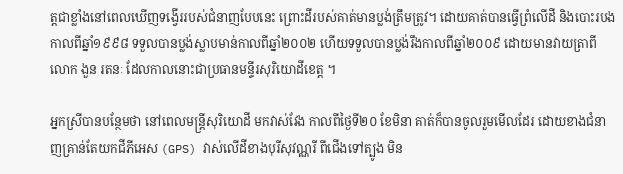ត្តជាខ្លាំងនៅពេលឃើញទង្វើររបស់ជំនាញបែបនេះ ព្រោះដីរបស់គាត់មានប្លង់ត្រឹមត្រូវ។ ដោយគាត់បានធ្វើព្រំលើដី និងបោះរបងកាលពីឆ្នាំ១៩៩៨ ទទួលបានប្លង់ស្លាបមាន់កាលពីឆ្នាំ២០០២ ហើយទទួលបានប្លង់រឹងកាលពីឆ្នាំ២០០៩ ដោយមានវាយត្រាពីលោក ងួន រតនៈ ដែលកាលនោះជាប្រធានមន្ទីរសុរិយោដីខេត្ត ។

អ្នកស្រីបានបន្ថែមថា នៅពេលមន្ត្រីសុរិយោដី មកវាស់វែង កាលពីថ្ងៃទី២០ ខែមិនា គាត់ក៏បានចូលរួមមើលដែរ ដោយខាងជំនាញគ្រាន់តែយកជីភីអេស (GPS) វាស់លើដីខាងបុរីសុវណ្ណរី ពីជើងទៅត្បូង មិន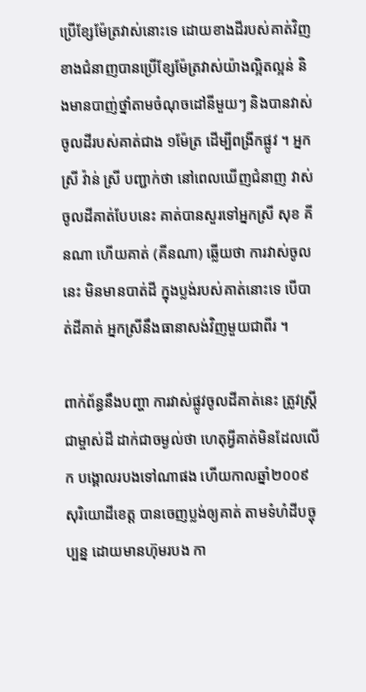ប្រើខ្សែម៉ែត្រវាស់នោះទេ ដោយខាងដីរបស់គាត់វិញ ខាងជំនាញបានប្រើខ្សែម៉ែត្រវាស់យ៉ាងល្អិតល្អន់ និងមានបាញ់ថ្នាំតាមចំណុចដៅនីមួយៗ និងបានវាស់ចូលដីរបស់គាត់ជាង ១ម៉ែត្រ ដើម្បីពង្រីកផ្លូវ ។ អ្នកស្រី វ៉ាន់ ស្រី បញ្ជាក់ថា នៅពេលឃើញជំនាញ វាស់ចូលដីគាត់បែបនេះ គាត់បានសួរទៅអ្នកស្រី សុខ គីនណា ហើយគាត់ (គីនណា) ឆ្លើយថា ការវាស់ចូលនេះ មិនមានបាត់ដី ក្នុងប្លង់របស់គាត់នោះទេ បើបាត់ដីគាត់ អ្នកស្រីនឹងធានាសង់វិញមួយជាពីរ ។

ពាក់ព័ន្ធនឹងបញ្ហា ការវាស់ផ្លូវចូលដីគាត់នេះ ត្រូវស្ត្រីជាម្ចាស់ដី ដាក់ជាចម្ងល់ថា ហេតុអ្វីគាត់មិនដែលលើក បង្គោលរបងទៅណាផង ហើយកាលឆ្នាំ២០០៩ សុរិយោដីខេត្ត បានចេញប្លង់ឲ្យគាត់ តាមទំហំដីបច្ចុប្បន្ន ដោយមានហ៊ុមរបង កា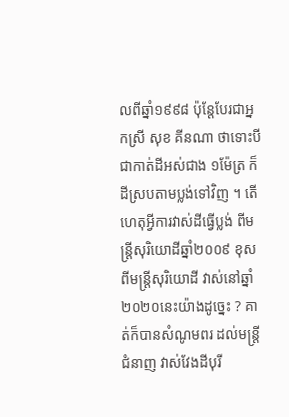លពីឆ្នាំ១៩៩៨ ប៉ុន្តែបែរជាអ្នកស្រី សុខ គីនណា ថាទោះបីជាកាត់ដីអស់ជាង ១ម៉ែត្រ ក៏ដីស្របតាមប្លង់ទៅវិញ ។ តើហេតុអ្វីការវាស់ដីធ្វើប្លង់ ពីមន្ត្រីសុរិយោដីឆ្នាំ២០០៩ ខុសពីមន្ត្រីសុរិយោដី វាស់នៅឆ្នាំ២០២០នេះយ៉ាងដូច្នេះ ? គាត់ក៏បានសំណូមពរ ដល់មន្ត្រីជំនាញ វាស់វែងដីបុរី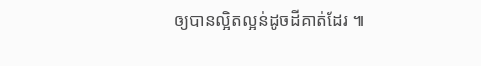ឲ្យបានល្អិតល្អន់ដូចដីគាត់ដែរ ៕